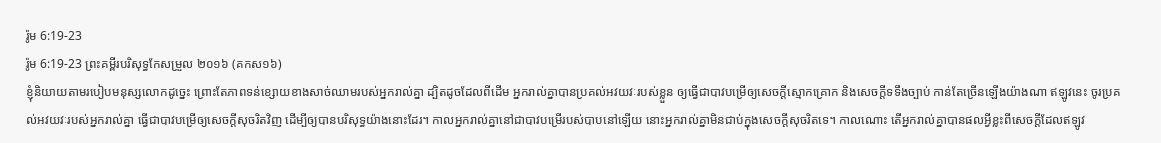រ៉ូម 6:19-23
រ៉ូម 6:19-23 ព្រះគម្ពីរបរិសុទ្ធកែសម្រួល ២០១៦ (គកស១៦)
ខ្ញុំនិយាយតាមរបៀបមនុស្សលោកដូច្នេះ ព្រោះតែភាពទន់ខ្សោយខាងសាច់ឈាមរបស់អ្នករាល់គ្នា ដ្បិតដូចដែលពីដើម អ្នករាល់គ្នាបានប្រគល់អវយវៈរបស់ខ្លួន ឲ្យធ្វើជាបាវបម្រើឲ្យសេចក្តីស្មោកគ្រោក និងសេចក្តីទទឹងច្បាប់ កាន់តែច្រើនឡើងយ៉ាងណា ឥឡូវនេះ ចូរប្រគល់អវយវៈរបស់អ្នករាល់គ្នា ធ្វើជាបាវបម្រើឲ្យសេចក្តីសុចរិតវិញ ដើម្បីឲ្យបានបរិសុទ្ធយ៉ាងនោះដែរ។ កាលអ្នករាល់គ្នានៅជាបាវបម្រើរបស់បាបនៅឡើយ នោះអ្នករាល់គ្នាមិនជាប់ក្នុងសេចក្តីសុចរិតទេ។ កាលណោះ តើអ្នករាល់គ្នាបានផលអ្វីខ្លះពីសេចក្ដីដែលឥឡូវ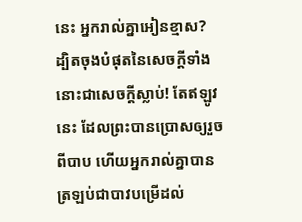នេះ អ្នករាល់គ្នាអៀនខ្មាស? ដ្បិតចុងបំផុតនៃសេចក្ដីទាំងនោះជាសេចក្តីស្លាប់! តែឥឡូវនេះ ដែលព្រះបានប្រោសឲ្យរួចពីបាប ហើយអ្នករាល់គ្នាបានត្រឡប់ជាបាវបម្រើដល់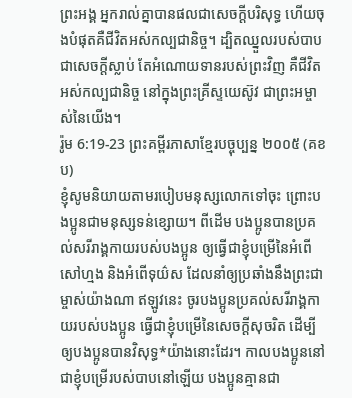ព្រះអង្គ អ្នករាល់គ្នាបានផលជាសេចក្ដីបរិសុទ្ធ ហើយចុងបំផុតគឺជីវិតអស់កល្បជានិច្ច។ ដ្បិតឈ្នួលរបស់បាប ជាសេចក្តីស្លាប់ តែអំណោយទានរបស់ព្រះវិញ គឺជីវិតអស់កល្បជានិច្ច នៅក្នុងព្រះគ្រីស្ទយេស៊ូវ ជាព្រះអម្ចាស់នៃយើង។
រ៉ូម 6:19-23 ព្រះគម្ពីរភាសាខ្មែរបច្ចុប្បន្ន ២០០៥ (គខប)
ខ្ញុំសូមនិយាយតាមរបៀបមនុស្សលោកទៅចុះ ព្រោះបងប្អូនជាមនុស្សទន់ខ្សោយ។ ពីដើម បងប្អូនបានប្រគល់សរីរាង្គកាយរបស់បងប្អូន ឲ្យធ្វើជាខ្ញុំបម្រើនៃអំពើសៅហ្មង និងអំពើទុយ៌ស ដែលនាំឲ្យប្រឆាំងនឹងព្រះជាម្ចាស់យ៉ាងណា ឥឡូវនេះ ចូរបងប្អូនប្រគល់សរីរាង្គកាយរបស់បងប្អូន ធ្វើជាខ្ញុំបម្រើនៃសេចក្ដីសុចរិត ដើម្បីឲ្យបងប្អូនបានវិសុទ្ធ*យ៉ាងនោះដែរ។ កាលបងប្អូននៅជាខ្ញុំបម្រើរបស់បាបនៅឡើយ បងប្អូនគ្មានជា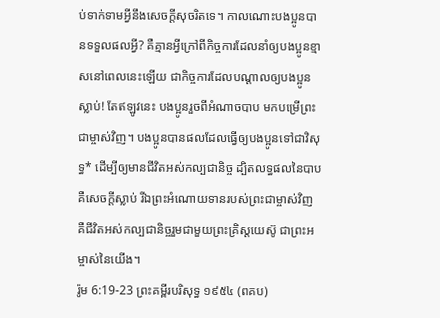ប់ទាក់ទាមអ្វីនឹងសេចក្ដីសុចរិតទេ។ កាលណោះបងប្អូនបានទទួលផលអ្វី? គឺគ្មានអ្វីក្រៅពីកិច្ចការដែលនាំឲ្យបងប្អូនខ្មាសនៅពេលនេះឡើយ ជាកិច្ចការដែលបណ្ដាលឲ្យបងប្អូនស្លាប់! តែឥឡូវនេះ បងប្អូនរួចពីអំណាចបាប មកបម្រើព្រះជាម្ចាស់វិញ។ បងប្អូនបានផលដែលធ្វើឲ្យបងប្អូនទៅជាវិសុទ្ធ* ដើម្បីឲ្យមានជីវិតអស់កល្បជានិច្ច ដ្បិតលទ្ធផលនៃបាប គឺសេចក្ដីស្លាប់ រីឯព្រះអំណោយទានរបស់ព្រះជាម្ចាស់វិញ គឺជីវិតអស់កល្បជានិច្ចរួមជាមួយព្រះគ្រិស្តយេស៊ូ ជាព្រះអម្ចាស់នៃយើង។
រ៉ូម 6:19-23 ព្រះគម្ពីរបរិសុទ្ធ ១៩៥៤ (ពគប)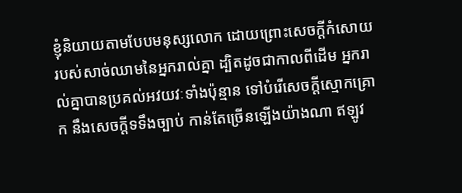ខ្ញុំនិយាយតាមបែបមនុស្សលោក ដោយព្រោះសេចក្ដីកំសោយរបស់សាច់ឈាមនៃអ្នករាល់គ្នា ដ្បិតដូចជាកាលពីដើម អ្នករាល់គ្នាបានប្រគល់អវយវៈទាំងប៉ុន្មាន ទៅបំរើសេចក្ដីស្មោកគ្រោក នឹងសេចក្ដីទទឹងច្បាប់ កាន់តែច្រើនឡើងយ៉ាងណា ឥឡូវ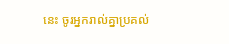នេះ ចូរអ្នករាល់គ្នាប្រគល់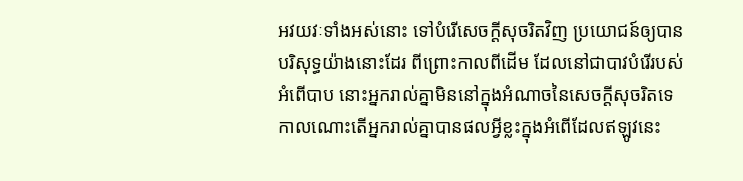អវយវៈទាំងអស់នោះ ទៅបំរើសេចក្ដីសុចរិតវិញ ប្រយោជន៍ឲ្យបានបរិសុទ្ធយ៉ាងនោះដែរ ពីព្រោះកាលពីដើម ដែលនៅជាបាវបំរើរបស់អំពើបាប នោះអ្នករាល់គ្នាមិននៅក្នុងអំណាចនៃសេចក្ដីសុចរិតទេ កាលណោះតើអ្នករាល់គ្នាបានផលអ្វីខ្លះក្នុងអំពើដែលឥឡូវនេះ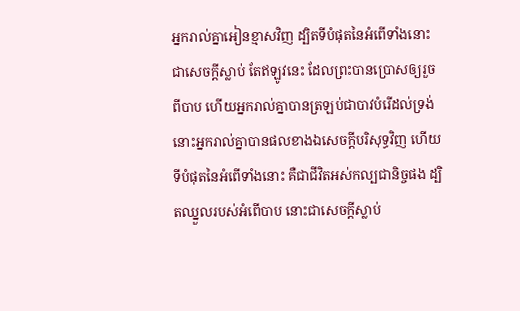អ្នករាល់គ្នាអៀនខ្មាសវិញ ដ្បិតទីបំផុតនៃអំពើទាំងនោះជាសេចក្ដីស្លាប់ តែឥឡូវនេះ ដែលព្រះបានប្រោសឲ្យរួចពីបាប ហើយអ្នករាល់គ្នាបានត្រឡប់ជាបាវបំរើដល់ទ្រង់ នោះអ្នករាល់គ្នាបានផលខាងឯសេចក្ដីបរិសុទ្ធវិញ ហើយទីបំផុតនៃអំពើទាំងនោះ គឺជាជីវិតអស់កល្បជានិច្ចផង ដ្បិតឈ្នួលរបស់អំពើបាប នោះជាសេចក្ដីស្លាប់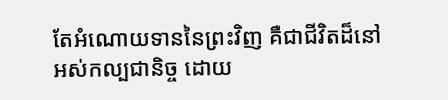តែអំណោយទាននៃព្រះវិញ គឺជាជីវិតដ៏នៅអស់កល្បជានិច្ច ដោយ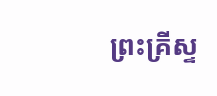ព្រះគ្រីស្ទ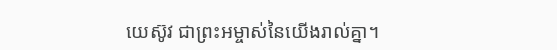យេស៊ូវ ជាព្រះអម្ចាស់នៃយើងរាល់គ្នា។